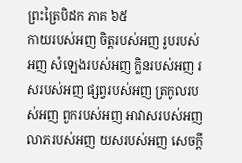ព្រះត្រៃបិដក ភាគ ៦៥
កាយរបស់អញ ចិត្តរបស់អញ រូបរបស់អញ សំឡេងរបស់អញ ក្លិនរបស់អញ រសរបស់អញ ផ្សព្វរបស់អញ ត្រកូលរបស់អញ ពួករបស់អញ អាវាសរបស់អញ លាភរបស់អញ យសរបស់អញ សេចក្តី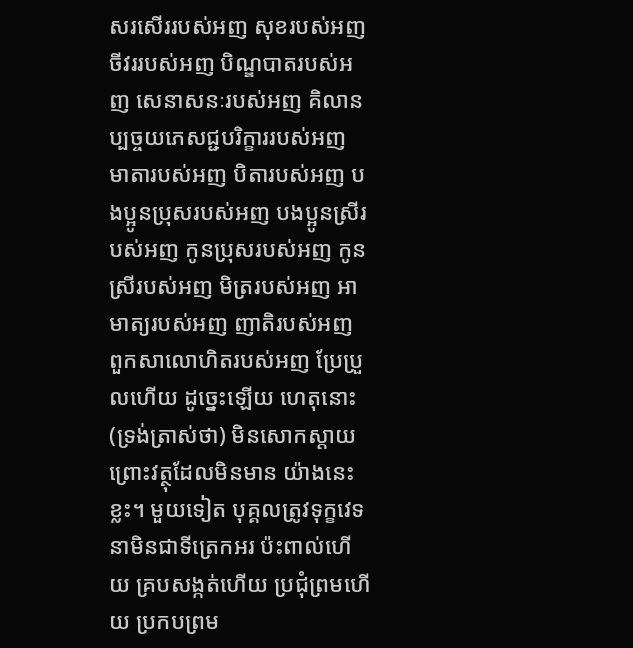សរសើររបស់អញ សុខរបស់អញ ចីវររបស់អញ បិណ្ឌបាតរបស់អញ សេនាសនៈរបស់អញ គិលានប្បច្ចយភេសជ្ជបរិក្ខាររបស់អញ មាតារបស់អញ បិតារបស់អញ បងប្អូនប្រុសរបស់អញ បងប្អូនស្រីរបស់អញ កូនប្រុសរបស់អញ កូនស្រីរបស់អញ មិត្ររបស់អញ អាមាត្យរបស់អញ ញាតិរបស់អញ ពួកសាលោហិតរបស់អញ ប្រែប្រួលហើយ ដូច្នេះឡើយ ហេតុនោះ (ទ្រង់ត្រាស់ថា) មិនសោកស្តាយ ព្រោះវត្ថុដែលមិនមាន យ៉ាងនេះខ្លះ។ មួយទៀត បុគ្គលត្រូវទុក្ខវេទនាមិនជាទីត្រេកអរ ប៉ះពាល់ហើយ គ្របសង្កត់ហើយ ប្រជុំព្រមហើយ ប្រកបព្រម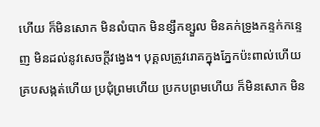ហើយ ក៏មិនសោក មិនលំបាក មិនខ្សឹកខ្សួល មិនគក់ទ្រូងកន្ទក់កន្ទេញ មិនដល់នូវសេចក្តីវង្វេង។ បុគ្គលត្រូវរោគក្នុងភ្នែកប៉ះពាល់ហើយ គ្របសង្កត់ហើយ ប្រជុំព្រមហើយ ប្រកបព្រមហើយ ក៏មិនសោក មិន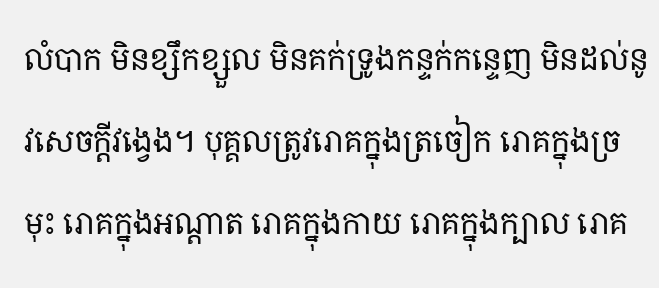លំបាក មិនខ្សឹកខ្សួល មិនគក់ទ្រូងកន្ទក់កន្ទេញ មិនដល់នូវសេចក្តីវង្វេង។ បុគ្គលត្រូវរោគក្នុងត្រចៀក រោគក្នុងច្រមុះ រោគក្នុងអណ្តាត រោគក្នុងកាយ រោគក្នុងក្បាល រោគ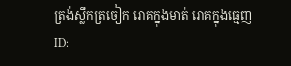ត្រង់ស្លឹកត្រចៀក រោគក្នុងមាត់ រោគក្នុងធ្មេញ
ID: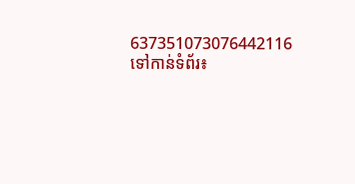637351073076442116
ទៅកាន់ទំព័រ៖